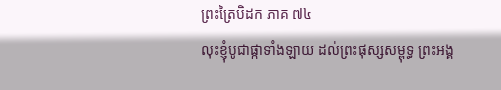ព្រះត្រៃបិដក ភាគ ៧៤
លុះខ្ញុំបូជាផ្កាទាំងឡាយ ដល់ព្រះផុស្សសម្ពុទ្ធ ព្រះអង្គ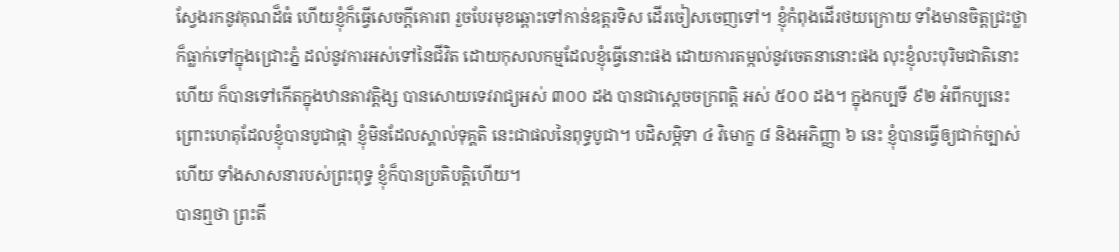ស្វែងរកនូវគុណដ៏ធំ ហើយខ្ញុំក៏ធ្វើសេចក្តីគោរព រួចបែរមុខឆ្ពោះទៅកាន់ឧត្តរទិស ដើរចៀសចេញទៅ។ ខ្ញុំកំពុងដើរថយក្រោយ ទាំងមានចិត្តជ្រះថ្លា ក៏ធ្លាក់ទៅក្នុងជ្រោះភ្នំ ដល់នូវការអស់ទៅនៃជីវិត ដោយកុសលកម្មដែលខ្ញុំធ្វើនោះផង ដោយការតម្កល់នូវចេតនានោះផង លុះខ្ញុំលះបុរិមជាតិនោះហើយ ក៏បានទៅកើតក្នុងឋានតាវត្តិង្ស បានសោយទេវរាជ្យអស់ ៣០០ ដង បានជាស្តេចចក្រពត្តិ អស់ ៥០០ ដង។ ក្នុងកប្បទី ៩២ អំពីកប្បនេះ ព្រោះហេតុដែលខ្ញុំបានបូជាផ្កា ខ្ញុំមិនដែលស្គាល់ទុគ្គតិ នេះជាផលនៃពុទ្ធបូជា។ បដិសម្ភិទា ៤ វិមោក្ខ ៨ និងអភិញ្ញា ៦ នេះ ខ្ញុំបានធ្វើឲ្យជាក់ច្បាស់ហើយ ទាំងសាសនារបស់ព្រះពុទ្ធ ខ្ញុំក៏បានប្រតិបត្តិហើយ។
បានឮថា ព្រះតី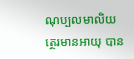ណុប្បលមាលិយត្ថេរមានអាយុ បាន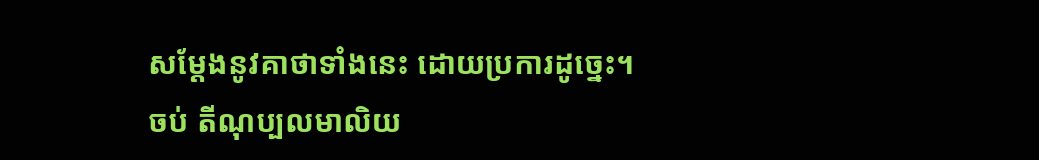សម្តែងនូវគាថាទាំងនេះ ដោយប្រការដូច្នេះ។
ចប់ តីណុប្បលមាលិយ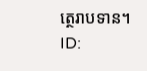ត្ថេរាបទាន។
ID: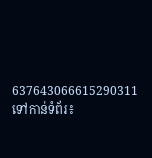637643066615290311
ទៅកាន់ទំព័រ៖